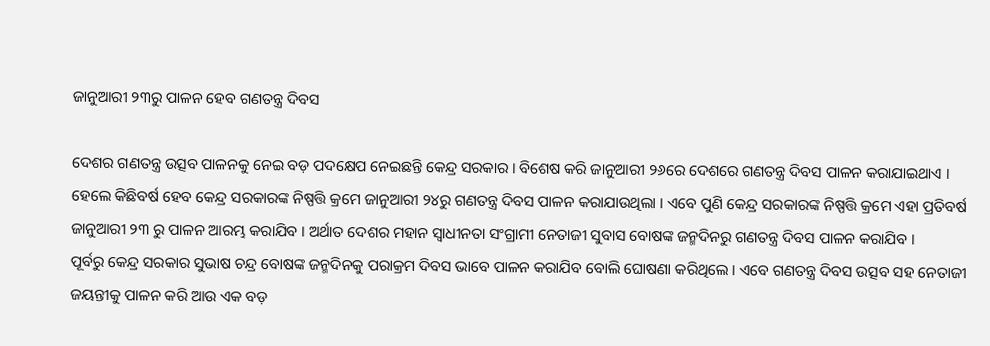ଜାନୁଆରୀ ୨୩ରୁ ପାଳନ ହେବ ଗଣତନ୍ତ୍ର ଦିବସ

ଦେଶର ଗଣତନ୍ତ୍ର ଉତ୍ସବ ପାଳନକୁ ନେଇ ବଡ଼ ପଦକ୍ଷେପ ନେଇଛନ୍ତି କେନ୍ଦ୍ର ସରକାର । ବିଶେଷ କରି ଜାନୁଆରୀ ୨୬ରେ ଦେଶରେ ଗଣତନ୍ତ୍ର ଦିବସ ପାଳନ କରାଯାଇଥାଏ । ହେଲେ କିଛିବର୍ଷ ହେବ କେନ୍ଦ୍ର ସରକାରଙ୍କ ନିଷ୍ପତ୍ତି କ୍ରମେ ଜାନୁଆରୀ ୨୪ରୁ ଗଣତନ୍ତ୍ର ଦିବସ ପାଳନ କରାଯାଉଥିଲା । ଏବେ ପୁଣି କେନ୍ଦ୍ର ସରକାରଙ୍କ ନିଷ୍ପତ୍ତି କ୍ରମେ ଏହା ପ୍ରତିବର୍ଷ ଜାନୁଆରୀ ୨୩ ରୁ ପାଳନ ଆରମ୍ଭ କରାଯିବ । ଅର୍ଥାତ ଦେଶର ମହାନ ସ୍ୱାଧୀନତା ସଂଗ୍ରାମୀ ନେତାଜୀ ସୁବାସ ବୋଷଙ୍କ ଜନ୍ମଦିନରୁ ଗଣତନ୍ତ୍ର ଦିବସ ପାଳନ କରାଯିବ ।
ପୂର୍ବରୁ କେନ୍ଦ୍ର ସରକାର ସୁଭାଷ ଚନ୍ଦ୍ର ବୋଷଙ୍କ ଜନ୍ମଦିନକୁ ପରାକ୍ରମ ଦିବସ ଭାବେ ପାଳନ କରାଯିବ ବୋଲି ଘୋଷଣା କରିଥିଲେ । ଏବେ ଗଣତନ୍ତ୍ର ଦିବସ ଉତ୍ସବ ସହ ନେତାଜୀ ଜୟନ୍ତୀକୁ ପାଳନ କରି ଆଉ ଏକ ବଡ଼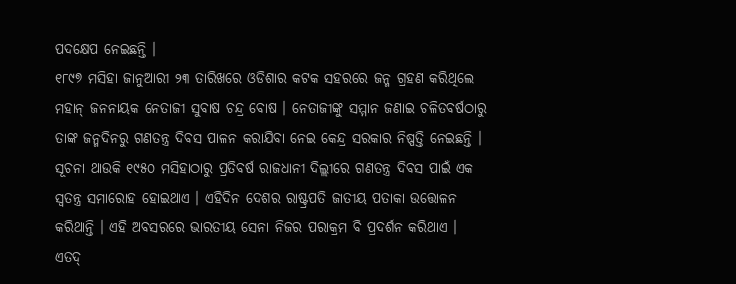ପଦକ୍ଷେପ ନେଇଛନ୍ତି ।
୧୮୯୭ ମସିହା ଜାନୁଆରୀ ୨୩ ତାରିଖରେ ଓଡିଶାର କଟକ ସହରରେ ଜନ୍ମ ଗ୍ରହଣ କରିଥିଲେ ମହାନ୍ ଜନନାୟକ ନେତାଜୀ ସୁବାଷ ଚନ୍ଦ୍ର ବୋଷ । ନେତାଜୀଙ୍କୁ ସମ୍ମାନ ଜଣାଇ ଚଳିତବର୍ଷଠାରୁ ତାଙ୍କ ଜନ୍ମଦିନରୁ ଗଣତନ୍ତ୍ର ଦିବସ ପାଳନ କରାଯିବା ନେଇ କେନ୍ଦ୍ର ସରକାର ନିଷ୍ପତ୍ତି ନେଇଛନ୍ତି । ସୂଚନା ଥାଉକି ୧୯୫୦ ମସିହାଠାରୁ ପ୍ରତିବର୍ଷ ରାଜଧାନୀ ଦିଲ୍ଲୀରେ ଗଣତନ୍ତ୍ର ଦିବସ ପାଇଁ ଏକ ସ୍ୱତନ୍ତ୍ର ସମାରୋହ ହୋଇଥାଏ । ଏହିଦିନ ଦେଶର ରାଷ୍ଟ୍ରପତି ଜାତୀୟ ପତାକା ଉତ୍ତୋଳନ କରିଥାନ୍ତି । ଏହି ଅବସରରେ ଭାରତୀୟ ସେନା ନିଜର ପରାକ୍ରମ ବି ପ୍ରଦର୍ଶନ କରିଥାଏ ।
ଏତଦ୍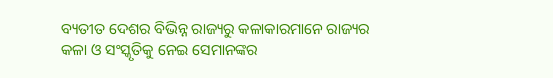ବ୍ୟତୀତ ଦେଶର ବିଭିନ୍ନ ରାଜ୍ୟରୁ କଳାକାରମାନେ ରାଜ୍ୟର କଳା ଓ ସଂସ୍କୃତିକୁ ନେଇ ସେମାନଙ୍କର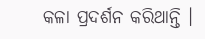କଳା ପ୍ରଦର୍ଶନ କରିଥାନ୍ତି ।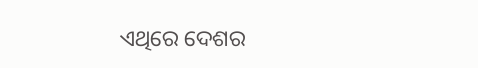ଏଥିରେ ଦେଶର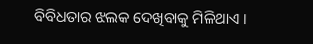ବିବିଧତାର ଝଲକ ଦେଖିବାକୁ ମିଳିଥାଏ ।